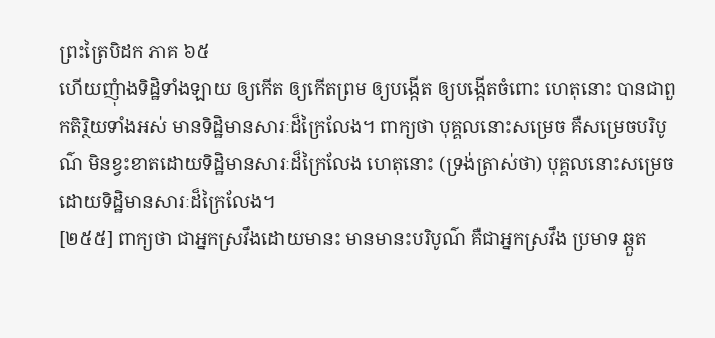ព្រះត្រៃបិដក ភាគ ៦៥
ហើយញុំាងទិដ្ឋិទាំងឡាយ ឲ្យកើត ឲ្យកើតព្រម ឲ្យបង្កើត ឲ្យបង្កើតចំពោះ ហេតុនោះ បានជាពួកតិរ្ថិយទាំងអស់ មានទិដ្ឋិមានសារៈដ៏ក្រៃលែង។ ពាក្យថា បុគ្គលនោះសម្រេច គឺសម្រេចបរិបូណ៌ មិនខ្វះខាតដោយទិដ្ឋិមានសារៈដ៏ក្រៃលែង ហេតុនោះ (ទ្រង់ត្រាស់ថា) បុគ្គលនោះសម្រេចដោយទិដ្ឋិមានសារៈដ៏ក្រៃលែង។
[២៥៥] ពាក្យថា ជាអ្នកស្រវឹងដោយមានះ មានមានះបរិបូណ៌ គឺជាអ្នកស្រវឹង ប្រមាទ ឆ្កួត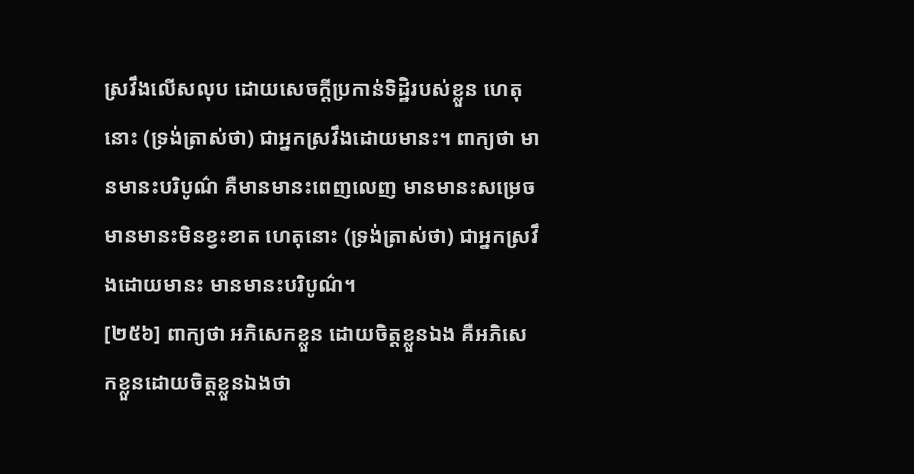ស្រវឹងលើសលុប ដោយសេចក្តីប្រកាន់ទិដ្ឋិរបស់ខ្លួន ហេតុនោះ (ទ្រង់ត្រាស់ថា) ជាអ្នកស្រវឹងដោយមានះ។ ពាក្យថា មានមានះបរិបូណ៌ គឺមានមានះពេញលេញ មានមានះសម្រេច មានមានះមិនខ្វះខាត ហេតុនោះ (ទ្រង់ត្រាស់ថា) ជាអ្នកស្រវឹងដោយមានះ មានមានះបរិបូណ៌។
[២៥៦] ពាក្យថា អភិសេកខ្លួន ដោយចិត្តខ្លួនឯង គឺអភិសេកខ្លួនដោយចិត្តខ្លួនឯងថា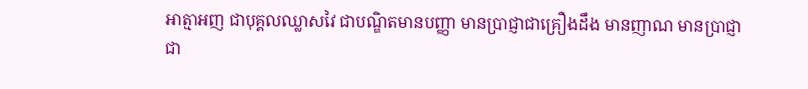អាត្មាអញ ជាបុគ្គលឈ្លាសវៃ ជាបណ្ឌិតមានបញ្ញា មានប្រាជ្ញាជាគ្រឿងដឹង មានញាណ មានប្រាជ្ញាជា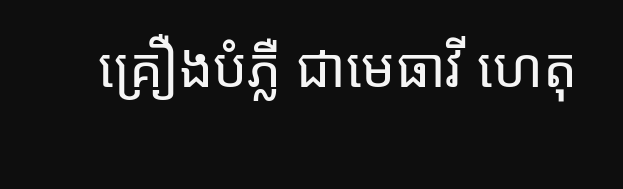គ្រឿងបំភ្លឺ ជាមេធាវី ហេតុ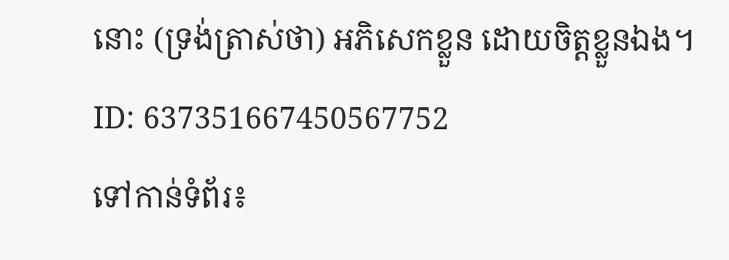នោះ (ទ្រង់ត្រាស់ថា) អភិសេកខ្លួន ដោយចិត្តខ្លួនឯង។
ID: 637351667450567752
ទៅកាន់ទំព័រ៖